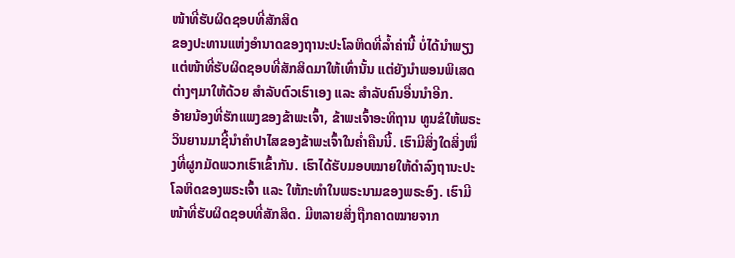ໜ້າທີ່ຮັບຜິດຊອບທີ່ສັກສິດ
ຂອງປະທານແຫ່ງອຳນາດຂອງຖານະປະໂລຫິດທີ່ລ້ຳຄ່ານີ້ ບໍ່ໄດ້ນຳພຽງແຕ່ໜ້າທີ່ຮັບຜິດຊອບທີ່ສັກສິດມາໃຫ້ເທົ່ານັ້ນ ແຕ່ຍັງນຳພອນພິເສດຕ່າງໆມາໃຫ້ດ້ວຍ ສຳລັບຕົວເຮົາເອງ ແລະ ສຳລັບຄົນອື່ນນຳອີກ.
ອ້າຍນ້ອງທີ່ຮັກແພງຂອງຂ້າພະເຈົ້າ, ຂ້າພະເຈົ້າອະທິຖານ ທູນຂໍໃຫ້ພຣະວິນຍານມາຊີ້ນຳຄຳປາໄສຂອງຂ້າພະເຈົ້າໃນຄ່ຳຄືນນີ້. ເຮົາມີສິ່ງໃດສິ່ງໜຶ່ງທີ່ຜູກມັດພວກເຮົາເຂົ້າກັນ. ເຮົາໄດ້ຮັບມອບໝາຍໃຫ້ດຳລົງຖານະປະໂລຫິດຂອງພຣະເຈົ້າ ແລະ ໃຫ້ກະທຳໃນພຣະນາມຂອງພຣະອົງ. ເຮົາມີໜ້າທີ່ຮັບຜິດຊອບທີ່ສັກສິດ. ມີຫລາຍສິ່ງຖືກຄາດໝາຍຈາກ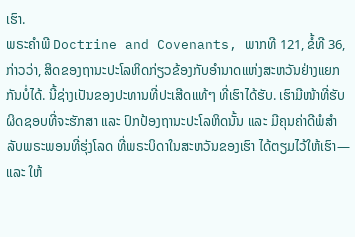ເຮົາ.
ພຣະຄຳພີ Doctrine and Covenants, ພາກທີ 121, ຂໍ້ທີ 36, ກ່າວວ່າ, ສິດຂອງຖານະປະໂລຫິດກ່ຽວຂ້ອງກັບອຳນາດແຫ່ງສະຫວັນຢ່າງແຍກກັນບໍ່ໄດ້. ນີ້ຊ່າງເປັນຂອງປະທານທີ່ປະເສີດແທ້ໆ ທີ່ເຮົາໄດ້ຮັບ. ເຮົາມີໜ້າທີ່ຮັບຜິດຊອບທີ່ຈະຮັກສາ ແລະ ປົກປ້ອງຖານະປະໂລຫິດນັ້ນ ແລະ ມີຄຸນຄ່າດີພໍສຳລັບພຣະພອນທີ່ຮຸ່ງໂລດ ທີ່ພຣະບິດາໃນສະຫວັນຂອງເຮົາ ໄດ້ຕຽມໄວ້ໃຫ້ເຮົາ—ແລະ ໃຫ້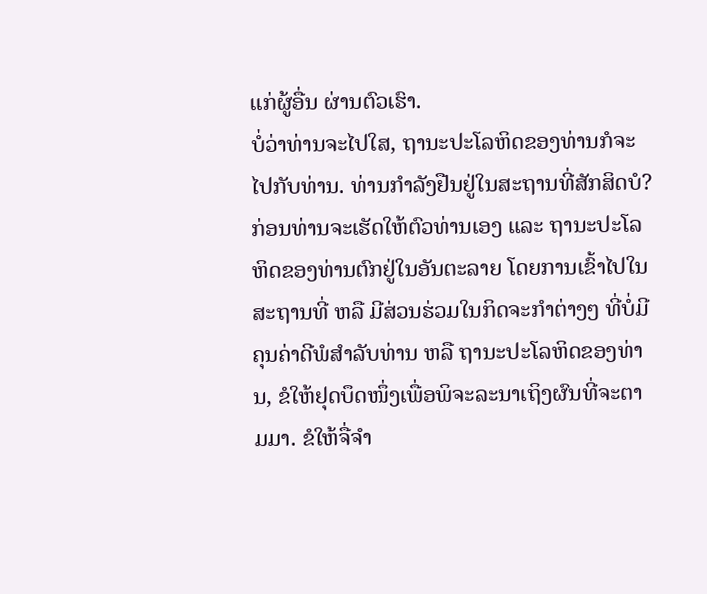ແກ່ຜູ້ອື່ນ ຜ່ານຕົວເຮົາ.
ບໍ່ວ່າທ່ານຈະໄປໃສ, ຖານະປະໂລຫິດຂອງທ່ານກໍຈະໄປກັບທ່ານ. ທ່ານກຳລັງຢືນຢູ່ໃນສະຖານທີ່ສັກສິດບໍ? ກ່ອນທ່ານຈະເຮັດໃຫ້ຕົວທ່ານເອງ ແລະ ຖານະປະໂລຫິດຂອງທ່ານຕົກຢູ່ໃນອັນຕະລາຍ ໂດຍການເຂົ້າໄປໃນສະຖານທີ່ ຫລື ມີສ່ວນຮ່ວມໃນກິດຈະກຳຕ່າງໆ ທີ່ບໍ່ມີຄຸນຄ່າດີພໍສຳລັບທ່ານ ຫລື ຖານະປະໂລຫິດຂອງທ່ານ, ຂໍໃຫ້ຢຸດບຶດໜຶ່ງເພື່ອພິຈະລະນາເຖິງຜົນທີ່ຈະຕາມມາ. ຂໍໃຫ້ຈື່ຈຳ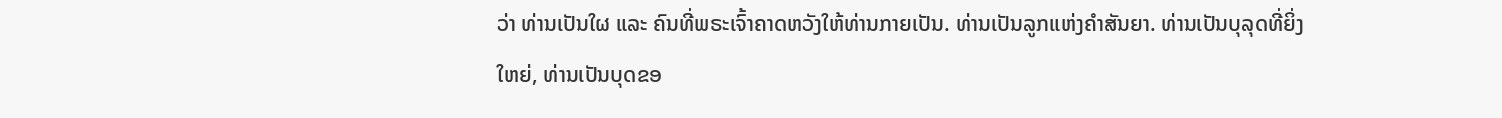ວ່າ ທ່ານເປັນໃຜ ແລະ ຄົນທີ່ພຣະເຈົ້າຄາດຫວັງໃຫ້ທ່ານກາຍເປັນ. ທ່ານເປັນລູກແຫ່ງຄຳສັນຍາ. ທ່ານເປັນບຸລຸດທີ່ຍິ່ງໃຫຍ່, ທ່ານເປັນບຸດຂອ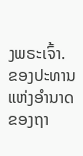ງພຣະເຈົ້າ.
ຂອງປະທານແຫ່ງອຳນາດຂອງຖາ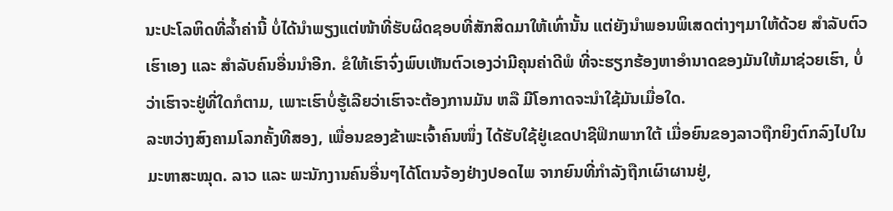ນະປະໂລຫິດທີ່ລ້ຳຄ່ານີ້ ບໍ່ໄດ້ນຳພຽງແຕ່ໜ້າທີ່ຮັບຜິດຊອບທີ່ສັກສິດມາໃຫ້ເທົ່ານັ້ນ ແຕ່ຍັງນຳພອນພິເສດຕ່າງໆມາໃຫ້ດ້ວຍ ສຳລັບຕົວເຮົາເອງ ແລະ ສຳລັບຄົນອື່ນນຳອີກ. ຂໍໃຫ້ເຮົາຈົ່ງພົບເຫັນຕົວເອງວ່າມີຄຸນຄ່າດີພໍ ທີ່ຈະຮຽກຮ້ອງຫາອຳນາດຂອງມັນໃຫ້ມາຊ່ວຍເຮົາ, ບໍ່ວ່າເຮົາຈະຢູ່ທີ່ໃດກໍຕາມ, ເພາະເຮົາບໍ່ຮູ້ເລີຍວ່າເຮົາຈະຕ້ອງການມັນ ຫລື ມີໂອກາດຈະນຳໃຊ້ມັນເມື່ອໃດ.
ລະຫວ່າງສົງຄາມໂລກຄັ້ງທີສອງ, ເພື່ອນຂອງຂ້າພະເຈົ້າຄົນໜຶ່ງ ໄດ້ຮັບໃຊ້ຢູ່ເຂດປາຊີຟິກພາກໃຕ້ ເມື່ອຍົນຂອງລາວຖືກຍິງຕົກລົງໄປໃນມະຫາສະໝຸດ. ລາວ ແລະ ພະນັກງານຄົນອື່ນໆໄດ້ໂຕນຈ້ອງຢ່າງປອດໄພ ຈາກຍົນທີ່ກຳລັງຖືກເຜົາຜານຢູ່,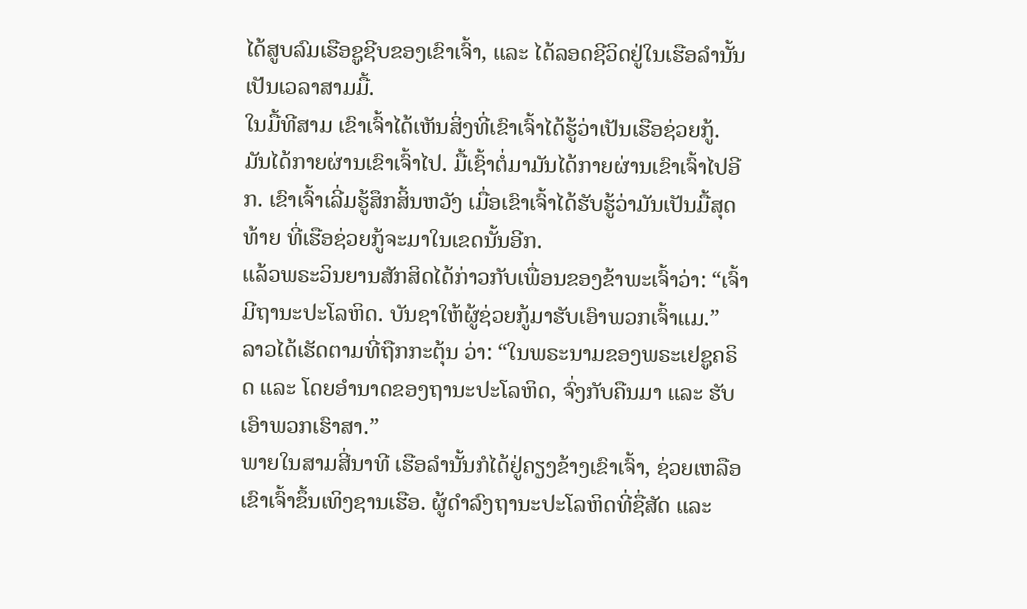ໄດ້ສູບລົມເຮືອຊູຊີບຂອງເຂົາເຈົ້າ, ແລະ ໄດ້ລອດຊີວິດຢູ່ໃນເຮືອລຳນັ້ນເປັນເວລາສາມມື້.
ໃນມື້ທີສາມ ເຂົາເຈົ້າໄດ້ເຫັນສິ່ງທີ່ເຂົາເຈົ້າໄດ້ຮູ້ວ່າເປັນເຮືອຊ່ວຍກູ້. ມັນໄດ້ກາຍຜ່ານເຂົາເຈົ້າໄປ. ມື້ເຊົ້າຕໍ່ມາມັນໄດ້ກາຍຜ່ານເຂົາເຈົ້າໄປອີກ. ເຂົາເຈົ້າເລີ່ມຮູ້ສຶກສິ້ນຫວັງ ເມື່ອເຂົາເຈົ້າໄດ້ຮັບຮູ້ວ່າມັນເປັນມື້ສຸດທ້າຍ ທີ່ເຮືອຊ່ວຍກູ້ຈະມາໃນເຂດນັ້ນອີກ.
ແລ້ວພຣະວິນຍານສັກສິດໄດ້ກ່າວກັບເພື່ອນຂອງຂ້າພະເຈົ້າວ່າ: “ເຈົ້າມີຖານະປະໂລຫິດ. ບັນຊາໃຫ້ຜູ້ຊ່ວຍກູ້ມາຮັບເອົາພວກເຈົ້າແມ.”
ລາວໄດ້ເຮັດຕາມທີ່ຖືກກະຕຸ້ນ ວ່າ: “ໃນພຣະນາມຂອງພຣະເຢຊູຄຣິດ ແລະ ໂດຍອຳນາດຂອງຖານະປະໂລຫິດ, ຈົ່ງກັບຄືນມາ ແລະ ຮັບເອົາພວກເຮົາສາ.”
ພາຍໃນສາມສີ່ນາທີ ເຮືອລຳນັ້ນກໍໄດ້ຢູ່ຄຽງຂ້າງເຂົາເຈົ້າ, ຊ່ວຍເຫລືອເຂົາເຈົ້າຂຶ້ນເທິງຊານເຮືອ. ຜູ້ດຳລົງຖານະປະໂລຫິດທີ່ຊື່ສັດ ແລະ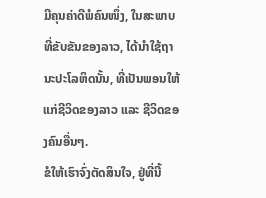ມີຄຸນຄ່າດີພໍຄົນໜຶ່ງ, ໃນສະພາບທີ່ຂັບຂັນຂອງລາວ, ໄດ້ນຳໃຊ້ຖານະປະໂລຫິດນັ້ນ, ທີ່ເປັນພອນໃຫ້ແກ່ຊີວິດຂອງລາວ ແລະ ຊີວິດຂອງຄົນອື່ນໆ.
ຂໍໃຫ້ເຮົາຈົ່ງຕັດສິນໃຈ, ຢູ່ທີ່ນີ້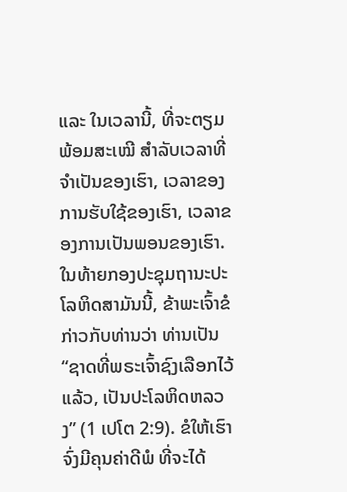ແລະ ໃນເວລານີ້, ທີ່ຈະຕຽມພ້ອມສະເໝີ ສຳລັບເວລາທີ່ຈຳເປັນຂອງເຮົາ, ເວລາຂອງການຮັບໃຊ້ຂອງເຮົາ, ເວລາຂອງການເປັນພອນຂອງເຮົາ.
ໃນທ້າຍກອງປະຊຸມຖານະປະໂລຫິດສາມັນນີ້, ຂ້າພະເຈົ້າຂໍກ່າວກັບທ່ານວ່າ ທ່ານເປັນ “ຊາດທີ່ພຣະເຈົ້າຊົງເລືອກໄວ້ແລ້ວ, ເປັນປະໂລຫິດຫລວງ” (1 ເປໂຕ 2:9). ຂໍໃຫ້ເຮົາຈົ່ງມີຄຸນຄ່າດີພໍ ທີ່ຈະໄດ້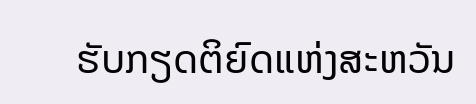ຮັບກຽດຕິຍົດແຫ່ງສະຫວັນ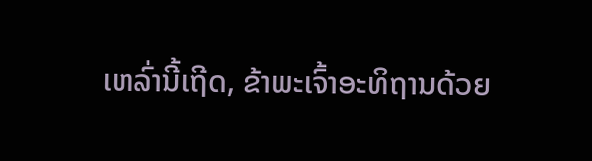ເຫລົ່ານີ້ເຖີດ, ຂ້າພະເຈົ້າອະທິຖານດ້ວຍ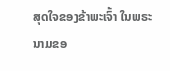ສຸດໃຈຂອງຂ້າພະເຈົ້າ ໃນພຣະນາມຂອ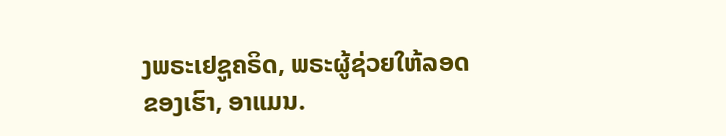ງພຣະເຢຊູຄຣິດ, ພຣະຜູ້ຊ່ວຍໃຫ້ລອດຂອງເຮົາ, ອາແມນ.